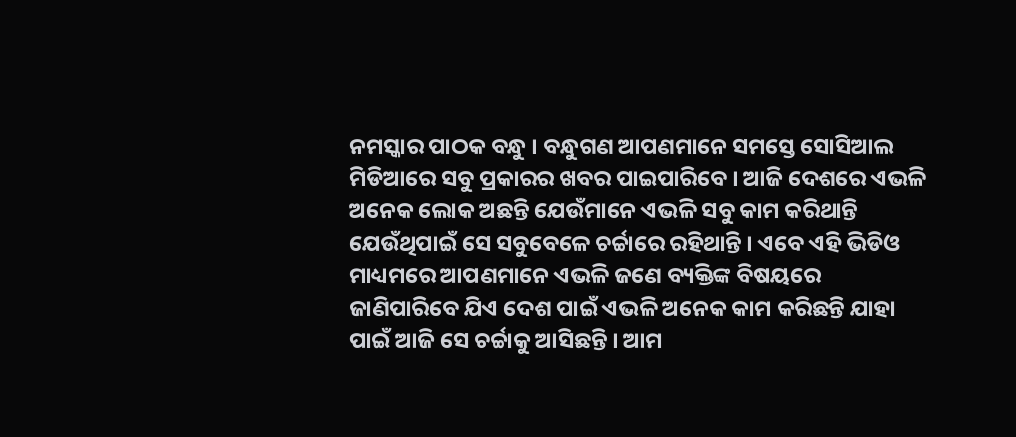ନମସ୍କାର ପାଠକ ବନ୍ଧୁ । ବନ୍ଧୁଗଣ ଆପଣମାନେ ସମସ୍ତେ ସୋସିଆଲ ମିଡିଆରେ ସବୁ ପ୍ରକାରର ଖବର ପାଇପାରିବେ । ଆଜି ଦେଶରେ ଏଭଳି ଅନେକ ଲୋକ ଅଛନ୍ତି ଯେଉଁମାନେ ଏଭଳି ସବୁ କାମ କରିଥାନ୍ତି ଯେଉଁଥିପାଇଁ ସେ ସବୁବେଳେ ଚର୍ଚ୍ଚାରେ ରହିଥାନ୍ତି । ଏବେ ଏହି ଭିଡିଓ ମାଧ୍ୟମରେ ଆପଣମାନେ ଏଭଳି ଜଣେ ବ୍ୟକ୍ତିଙ୍କ ବିଷୟରେ ଜାଣିପାରିବେ ଯିଏ ଦେଶ ପାଇଁ ଏଭଳି ଅନେକ କାମ କରିଛନ୍ତି ଯାହା ପାଇଁ ଆଜି ସେ ଚର୍ଚ୍ଚାକୁ ଆସିଛନ୍ତି । ଆମ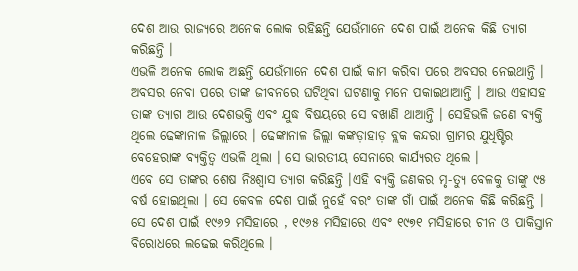ଦେଶ ଆଉ ରାଜ୍ୟରେ ଅନେକ ଲୋକ ରହିଛନ୍ତି ଯେଉଁମାନେ ଦେଶ ପାଇଁ ଅନେକ କିଛି ତ୍ୟାଗ କରିଛନ୍ତି ।
ଏଭଳି ଅନେକ ଲୋକ ଅଛନ୍ତି ଯେଉଁମାନେ ଦେଶ ପାଇଁ କାମ କରିବା ପରେ ଅବସର ନେଇଥାନ୍ତି । ଅବସର ନେବା ପରେ ତାଙ୍କ ଜୀବନରେ ଘଟିଥିବା ଘଟଣାକୁ ମନେ ପକାଇଥାଆନ୍ତି । ଆଉ ଏହାସହ ତାଙ୍କ ତ୍ୟାଗ ଆଉ ଦେଶଭକ୍ତି ଏବଂ ଯୁଦ୍ଧ ବିଷୟରେ ସେ ବଖାଣି ଥାଆନ୍ତି । ସେହିଭଳି ଜଣେ ବ୍ୟକ୍ତି ଥିଲେ ଢେଙ୍କାନାଳ ଜିଲ୍ଲାରେ । ଢେଙ୍କାନାଳ ଜିଲ୍ଲା କଙ୍କଡ଼ାହାଡ଼ ବ୍ଲକ କନ୍ଦରା ଗ୍ରାମର ଯୁଧିଷ୍ଟିର ବେହେରାଙ୍କ ବ୍ୟକ୍ତିତ୍ଵ ଏଭଳି ଥିଲା । ସେ ଭାରତୀୟ ସେନାରେ କାର୍ଯ୍ୟରତ ଥିଲେ ।
ଏବେ ସେ ତାଙ୍କର ଶେଷ ନିଃଶ୍ୱାସ ତ୍ୟାଗ କରିଛନ୍ତି ।ଏହି ବ୍ୟକ୍ତି ଜଣକର ମୃ-ତ୍ୟୁ ବେଳକୁ ତାଙ୍କୁ ୯୫ ବର୍ଷ ହୋଇଥିଲା । ସେ କେବଳ ଦେଶ ପାଇଁ ନୁହେଁ ବରଂ ତାଙ୍କ ଗାଁ ପାଇଁ ଅନେକ କିଛି କରିଛନ୍ତି । ସେ ଦେଶ ପାଇଁ ୧୯୬୨ ମସିହାରେ , ୧୯୬୫ ମସିହାରେ ଏବଂ ୧୯୭୧ ମସିହାରେ ଚୀନ ଓ ପାକିସ୍ତାନ ବିରୋଧରେ ଲଢେଇ କରିଥିଲେ ।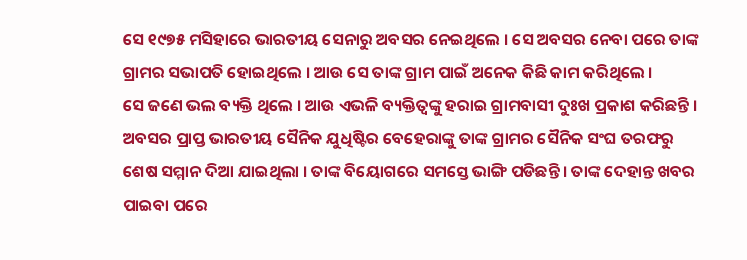ସେ ୧୯୭୫ ମସିହାରେ ଭାରତୀୟ ସେନାରୁ ଅବସର ନେଇଥିଲେ । ସେ ଅବସର ନେବା ପରେ ତାଙ୍କ ଗ୍ରାମର ସଭାପତି ହୋଇଥିଲେ । ଆଉ ସେ ତାଙ୍କ ଗ୍ରାମ ପାଇଁ ଅନେକ କିଛି କାମ କରିଥିଲେ ।
ସେ ଜଣେ ଭଲ ବ୍ୟକ୍ତି ଥିଲେ । ଆଉ ଏଭଳି ବ୍ୟକ୍ତିତ୍ବଙ୍କୁ ହରାଇ ଗ୍ରାମବାସୀ ଦୁଃଖ ପ୍ରକାଶ କରିଛନ୍ତି । ଅବସର ପ୍ରାପ୍ତ ଭାରତୀୟ ସୈନିକ ଯୁଧିଷ୍ଟିର ବେହେରାଙ୍କୁ ତାଙ୍କ ଗ୍ରାମର ସୈନିକ ସଂଘ ତରଫରୁ ଶେଷ ସମ୍ମାନ ଦିଆ ଯାଇଥିଲା । ତାଙ୍କ ବିୟୋଗରେ ସମସ୍ତେ ଭାଙ୍ଗି ପଡିଛନ୍ତି । ତାଙ୍କ ଦେହାନ୍ତ ଖବର ପାଇବା ପରେ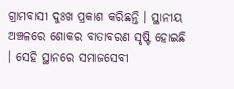ଗ୍ରାମବାସୀ ଦୁଃଖ ପ୍ରକାଶ କରିଛନ୍ତି । ସ୍ଥାନୀୟ ଅଞ୍ଚଳରେ ଶୋକର ବାତାବରଣ ସୃଷ୍ଟି ହୋଇଛି । ସେହି ସ୍ଥାନରେ ସମାଜସେବୀ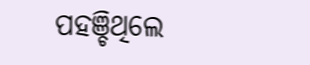ପହଞ୍ଚିଥିଲେ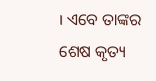। ଏବେ ତାଙ୍କର ଶେଷ କୃତ୍ୟ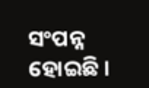ସଂପନ୍ନ ହୋଇଛି ।